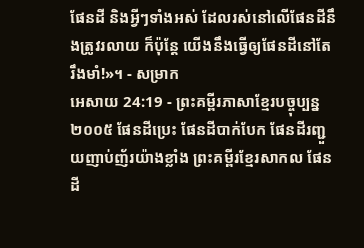ផែនដី និងអ្វីៗទាំងអស់ ដែលរស់នៅលើផែនដីនឹងត្រូវរលាយ ក៏ប៉ុន្តែ យើងនឹងធ្វើឲ្យផែនដីនៅតែរឹងមាំ!»។ - សម្រាក
អេសាយ 24:19 - ព្រះគម្ពីរភាសាខ្មែរបច្ចុប្បន្ន ២០០៥ ផែនដីប្រេះ ផែនដីបាក់បែក ផែនដីរញ្ជួយញាប់ញ័រយ៉ាងខ្លាំង ព្រះគម្ពីរខ្មែរសាកល ផែនដី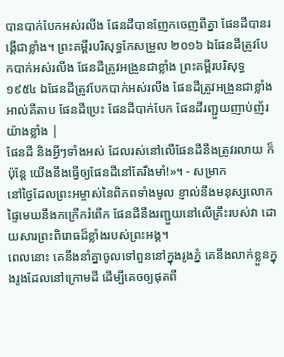បានបាក់បែកអស់រលីង ផែនដីបានញែកចេញពីគ្នា ផែនដីបានរង្គើជាខ្លាំង។ ព្រះគម្ពីរបរិសុទ្ធកែសម្រួល ២០១៦ ឯផែនដីត្រូវបែកបាក់អស់រលីង ផែនដីត្រូវអង្រួនជាខ្លាំង ព្រះគម្ពីរបរិសុទ្ធ ១៩៥៤ ឯផែនដីត្រូវបែកបាក់អស់រលីង ផែនដីត្រូវអង្រួនជាខ្លាំង អាល់គីតាប ផែនដីប្រេះ ផែនដីបាក់បែក ផែនដីរញ្ជួយញាប់ញ័រយ៉ាងខ្លាំង |
ផែនដី និងអ្វីៗទាំងអស់ ដែលរស់នៅលើផែនដីនឹងត្រូវរលាយ ក៏ប៉ុន្តែ យើងនឹងធ្វើឲ្យផែនដីនៅតែរឹងមាំ!»។ - សម្រាក
នៅថ្ងៃដែលព្រះអម្ចាស់នៃពិភពទាំងមូល ខ្ញាល់នឹងមនុស្សលោក ផ្ទៃមេឃនឹងកក្រើករំពើក ផែនដីនឹងរញ្ជួយនៅលើគ្រឹះរបស់វា ដោយសារព្រះពិរោធដ៏ខ្លាំងរបស់ព្រះអង្គ។
ពេលនោះ គេនឹងនាំគ្នាចូលទៅពួននៅក្នុងរូងភ្នំ គេនឹងលាក់ខ្លួនក្នុងរូងដែលនៅក្រោមដី ដើម្បីគេចឲ្យផុតពី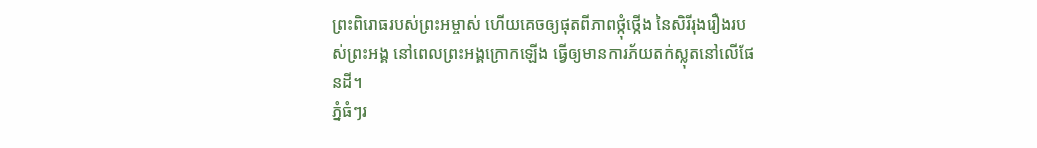ព្រះពិរោធរបស់ព្រះអម្ចាស់ ហើយគេចឲ្យផុតពីភាពថ្កុំថ្កើង នៃសិរីរុងរឿងរបស់ព្រះអង្គ នៅពេលព្រះអង្គក្រោកឡើង ធ្វើឲ្យមានការភ័យតក់ស្លុតនៅលើផែនដី។
ភ្នំធំៗរ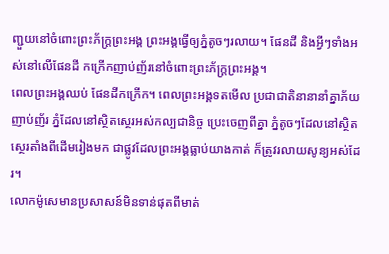ញ្ជួយនៅចំពោះព្រះភ័ក្ត្រព្រះអង្គ ព្រះអង្គធ្វើឲ្យភ្នំតូចៗរលាយ។ ផែនដី និងអ្វីៗទាំងអស់នៅលើផែនដី កក្រើកញាប់ញ័រនៅចំពោះព្រះភ័ក្ត្រព្រះអង្គ។
ពេលព្រះអង្គឈប់ ផែនដីកក្រើក។ ពេលព្រះអង្គទតមើល ប្រជាជាតិនានានាំគ្នាភ័យញាប់ញ័រ ភ្នំដែលនៅស្ថិតស្ថេរអស់កល្បជានិច្ច ប្រេះចេញពីគ្នា ភ្នំតូចៗដែលនៅស្ថិតស្ថេរតាំងពីដើមរៀងមក ជាផ្លូវដែលព្រះអង្គធ្លាប់យាងកាត់ ក៏ត្រូវរលាយសូន្យអស់ដែរ។
លោកម៉ូសេមានប្រសាសន៍មិនទាន់ផុតពីមាត់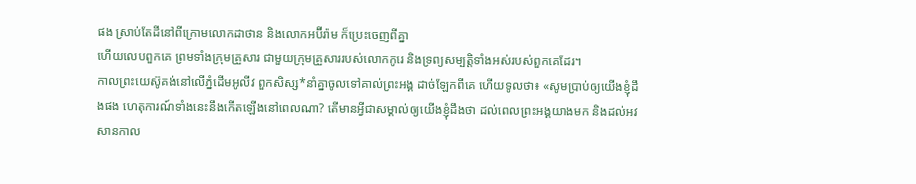ផង ស្រាប់តែដីនៅពីក្រោមលោកដាថាន និងលោកអប៊ីរ៉ាម ក៏ប្រេះចេញពីគ្នា
ហើយលេបពួកគេ ព្រមទាំងក្រុមគ្រួសារ ជាមួយក្រុមគ្រួសាររបស់លោកកូរេ និងទ្រព្យសម្បត្តិទាំងអស់របស់ពួកគេដែរ។
កាលព្រះយេស៊ូគង់នៅលើភ្នំដើមអូលីវ ពួកសិស្ស*នាំគ្នាចូលទៅគាល់ព្រះអង្គ ដាច់ឡែកពីគេ ហើយទូលថា៖ «សូមប្រាប់ឲ្យយើងខ្ញុំដឹងផង ហេតុការណ៍ទាំងនេះនឹងកើតឡើងនៅពេលណា? តើមានអ្វីជាសម្គាល់ឲ្យយើងខ្ញុំដឹងថា ដល់ពេលព្រះអង្គយាងមក និងដល់អវសានកាល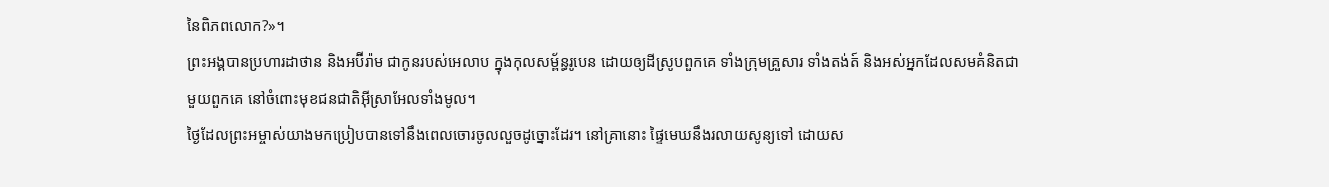នៃពិភពលោក?»។
ព្រះអង្គបានប្រហារដាថាន និងអប៊ីរ៉ាម ជាកូនរបស់អេលាប ក្នុងកុលសម្ព័ន្ធរូបេន ដោយឲ្យដីស្រូបពួកគេ ទាំងក្រុមគ្រួសារ ទាំងតង់ត៍ និងអស់អ្នកដែលសមគំនិតជាមួយពួកគេ នៅចំពោះមុខជនជាតិអ៊ីស្រាអែលទាំងមូល។
ថ្ងៃដែលព្រះអម្ចាស់យាងមកប្រៀបបានទៅនឹងពេលចោរចូលលួចដូច្នោះដែរ។ នៅគ្រានោះ ផ្ទៃមេឃនឹងរលាយសូន្យទៅ ដោយស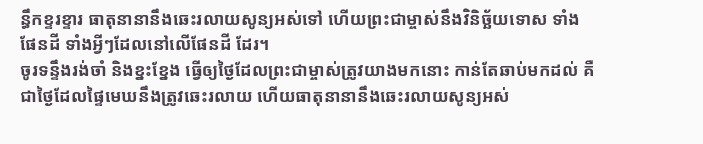ន្ធឹកខ្ទរខ្ទារ ធាតុនានានឹងឆេះរលាយសូន្យអស់ទៅ ហើយព្រះជាម្ចាស់នឹងវិនិច្ឆ័យទោស ទាំងផែនដី ទាំងអ្វីៗដែលនៅលើផែនដី ដែរ។
ចូរទន្ទឹងរង់ចាំ និងខ្នះខ្នែង ធ្វើឲ្យថ្ងៃដែលព្រះជាម្ចាស់ត្រូវយាងមកនោះ កាន់តែឆាប់មកដល់ គឺជាថ្ងៃដែលផ្ទៃមេឃនឹងត្រូវឆេះរលាយ ហើយធាតុនានានឹងឆេះរលាយសូន្យអស់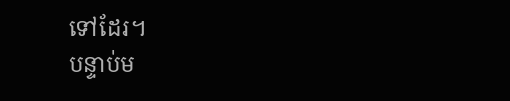ទៅដែរ។
បន្ទាប់ម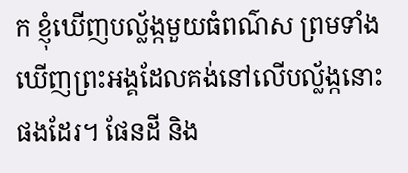ក ខ្ញុំឃើញបល្ល័ង្កមួយធំពណ៌ស ព្រមទាំងឃើញព្រះអង្គដែលគង់នៅលើបល្ល័ង្កនោះផងដែរ។ ផែនដី និង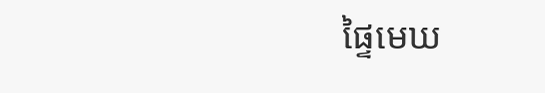ផ្ទៃមេឃ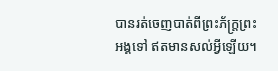បានរត់ចេញបាត់ពីព្រះភ័ក្ត្រព្រះអង្គទៅ ឥតមានសល់អ្វីឡើយ។